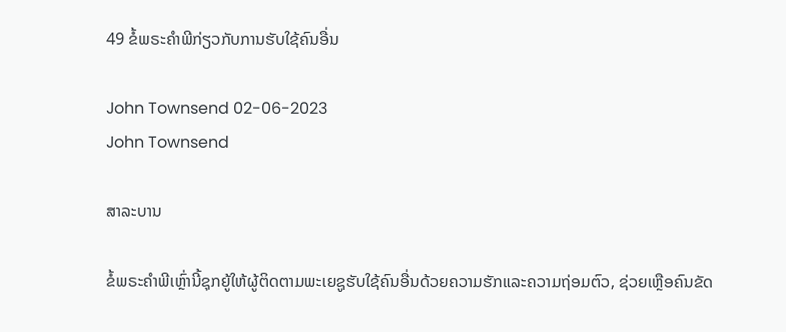49 ຂໍ້ພຣະຄໍາພີກ່ຽວກັບການຮັບໃຊ້ຄົນອື່ນ

John Townsend 02-06-2023
John Townsend

ສາລະບານ

ຂໍ້ພຣະຄໍາພີເຫຼົ່ານີ້ຊຸກຍູ້ໃຫ້ຜູ້ຕິດຕາມພະເຍຊູຮັບໃຊ້ຄົນອື່ນດ້ວຍຄວາມຮັກແລະຄວາມຖ່ອມຕົວ, ຊ່ວຍເຫຼືອຄົນຂັດ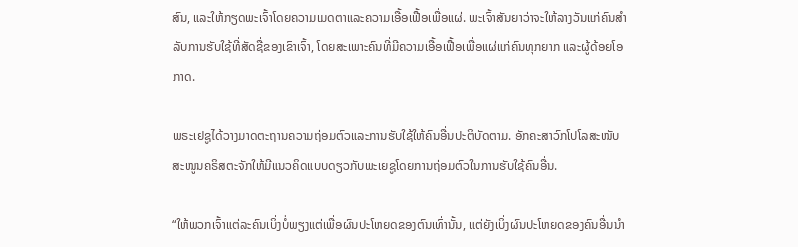ສົນ, ແລະໃຫ້ກຽດພະເຈົ້າໂດຍຄວາມເມດຕາແລະຄວາມເອື້ອເຟື້ອເພື່ອແຜ່. ພະເຈົ້າສັນຍາວ່າຈະໃຫ້ລາງວັນແກ່ຄົນສໍາລັບການຮັບໃຊ້ທີ່ສັດຊື່ຂອງເຂົາເຈົ້າ, ໂດຍສະເພາະຄົນທີ່ມີຄວາມເອື້ອເຟື້ອເພື່ອແຜ່ແກ່ຄົນທຸກຍາກ ແລະຜູ້ດ້ອຍໂອກາດ.

ພຣະເຢຊູໄດ້ວາງມາດຕະຖານຄວາມຖ່ອມຕົວແລະການຮັບໃຊ້ໃຫ້ຄົນອື່ນປະຕິບັດຕາມ. ອັກຄະສາວົກໂປໂລສະໜັບສະໜູນຄຣິສຕະຈັກໃຫ້ມີແນວຄິດແບບດຽວກັບພະເຍຊູໂດຍການຖ່ອມຕົວໃນການຮັບໃຊ້ຄົນອື່ນ.

“ໃຫ້ພວກເຈົ້າແຕ່ລະຄົນເບິ່ງບໍ່ພຽງແຕ່ເພື່ອຜົນປະໂຫຍດຂອງຕົນເທົ່ານັ້ນ, ແຕ່ຍັງເບິ່ງຜົນປະໂຫຍດຂອງຄົນອື່ນນຳ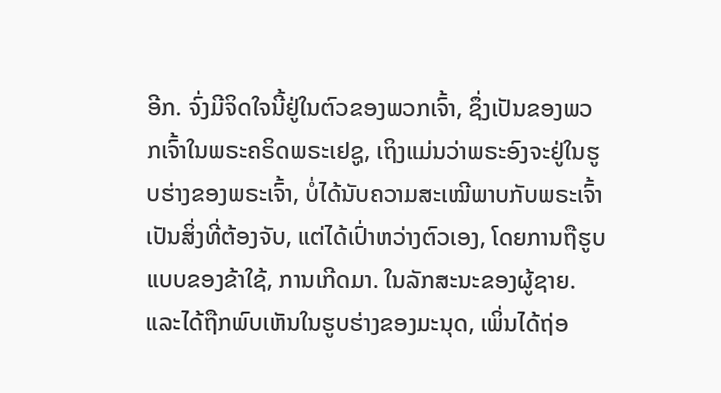ອີກ. ຈົ່ງມີຈິດໃຈນີ້ຢູ່ໃນຕົວຂອງພວກເຈົ້າ, ຊຶ່ງເປັນຂອງພວກເຈົ້າໃນພຣະຄຣິດພຣະເຢຊູ, ເຖິງແມ່ນວ່າພຣະອົງຈະຢູ່ໃນຮູບຮ່າງຂອງພຣະເຈົ້າ, ບໍ່ໄດ້ນັບຄວາມສະເໝີພາບກັບພຣະເຈົ້າເປັນສິ່ງທີ່ຕ້ອງຈັບ, ແຕ່ໄດ້ເປົ່າຫວ່າງຕົວເອງ, ໂດຍການຖືຮູບແບບຂອງຂ້າໃຊ້, ການເກີດມາ. ໃນລັກສະນະຂອງຜູ້ຊາຍ. ແລະໄດ້ຖືກພົບເຫັນໃນຮູບຮ່າງຂອງມະນຸດ, ເພິ່ນໄດ້ຖ່ອ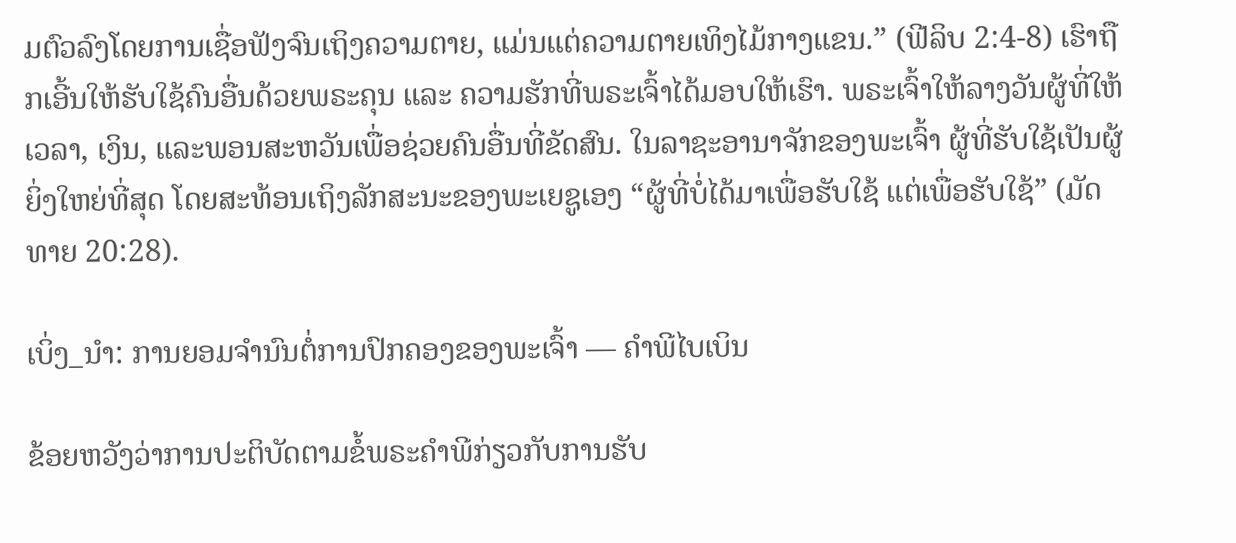ມຕົວລົງໂດຍການເຊື່ອຟັງຈົນເຖິງຄວາມຕາຍ, ແມ່ນແຕ່ຄວາມຕາຍເທິງໄມ້ກາງແຂນ.” (ຟີລິບ 2:4-8) ເຮົາຖືກເອີ້ນໃຫ້ຮັບໃຊ້ຄົນອື່ນດ້ວຍພຣະຄຸນ ແລະ ຄວາມຮັກທີ່ພຣະເຈົ້າໄດ້ມອບໃຫ້ເຮົາ. ພຣະເຈົ້າໃຫ້ລາງວັນຜູ້ທີ່ໃຫ້ເວລາ, ເງິນ, ແລະພອນສະຫວັນເພື່ອຊ່ວຍຄົນອື່ນທີ່ຂັດສົນ. ໃນລາຊະອານາຈັກຂອງພະເຈົ້າ ຜູ້ທີ່ຮັບໃຊ້ເປັນຜູ້ຍິ່ງໃຫຍ່ທີ່ສຸດ ໂດຍສະທ້ອນເຖິງລັກສະນະຂອງພະເຍຊູເອງ “ຜູ້ທີ່ບໍ່ໄດ້ມາເພື່ອຮັບໃຊ້ ແຕ່ເພື່ອຮັບໃຊ້” (ມັດທາຍ 20:28).

ເບິ່ງ_ນຳ: ການຍອມຈຳນົນຕໍ່ການປົກຄອງຂອງພະເຈົ້າ — ຄໍາພີໄບເບິນ

ຂ້ອຍຫວັງວ່າການປະຕິບັດຕາມຂໍ້ພຣະຄໍາພີກ່ຽວກັບການຮັບ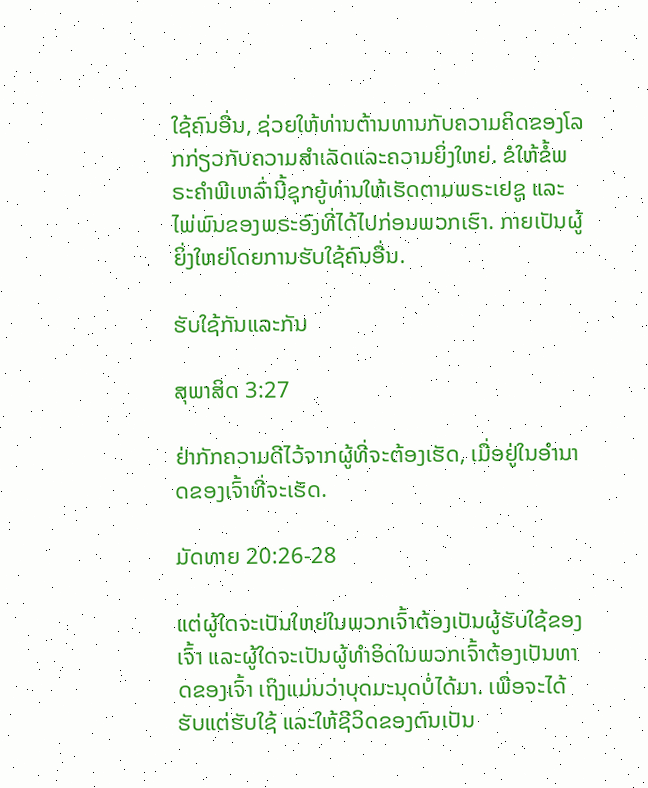ໃຊ້ຄົນອື່ນ, ຊ່ວຍໃຫ້ທ່ານຕ້ານທານກັບຄວາມຄິດຂອງໂລກກ່ຽວກັບຄວາມສໍາເລັດແລະຄວາມຍິ່ງໃຫຍ່. ຂໍໃຫ້ຂໍ້ພຣະຄຳພີເຫລົ່ານີ້ຊຸກຍູ້ທ່ານໃຫ້ເຮັດຕາມພຣະເຢຊູ ແລະ ໄພ່ພົນຂອງພຣະອົງທີ່ໄດ້ໄປກ່ອນພວກເຮົາ. ກາຍເປັນຜູ້ຍິ່ງໃຫຍ່ໂດຍການຮັບໃຊ້ຄົນອື່ນ.

ຮັບໃຊ້ກັນແລະກັນ

ສຸພາສິດ 3:27

ຢ່າກັກຄວາມດີໄວ້ຈາກຜູ້ທີ່ຈະຕ້ອງເຮັດ, ເມື່ອຢູ່ໃນອຳນາດຂອງເຈົ້າທີ່ຈະເຮັດ.

ມັດທາຍ 20:26-28

ແຕ່ຜູ້ໃດຈະເປັນໃຫຍ່ໃນພວກເຈົ້າຕ້ອງເປັນຜູ້ຮັບໃຊ້ຂອງເຈົ້າ ແລະຜູ້ໃດຈະເປັນຜູ້ທຳອິດໃນພວກເຈົ້າຕ້ອງເປັນທາດຂອງເຈົ້າ ເຖິງແມ່ນວ່າບຸດມະນຸດບໍ່ໄດ້ມາ. ເພື່ອຈະໄດ້ຮັບແຕ່ຮັບໃຊ້ ແລະໃຫ້ຊີວິດຂອງຕົນເປັນ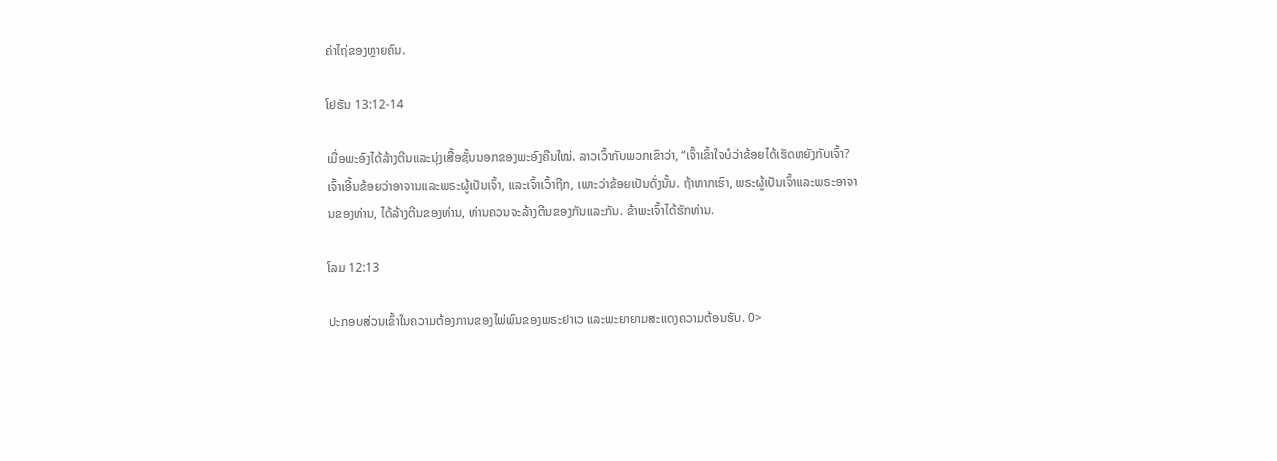ຄ່າໄຖ່ຂອງຫຼາຍຄົນ.

ໂຢຮັນ 13:12-14

ເມື່ອພະອົງໄດ້ລ້າງຕີນແລະນຸ່ງເສື້ອຊັ້ນນອກຂອງພະອົງຄືນໃໝ່. ລາວເວົ້າກັບພວກເຂົາວ່າ, “ເຈົ້າເຂົ້າໃຈບໍວ່າຂ້ອຍໄດ້ເຮັດຫຍັງກັບເຈົ້າ? ເຈົ້າເອີ້ນຂ້ອຍວ່າອາຈານແລະພຣະຜູ້ເປັນເຈົ້າ, ແລະເຈົ້າເວົ້າຖືກ, ເພາະວ່າຂ້ອຍເປັນດັ່ງນັ້ນ. ຖ້າຫາກເຮົາ, ພຣະຜູ້ເປັນເຈົ້າແລະພຣະອາຈານຂອງທ່ານ, ໄດ້ລ້າງຕີນຂອງທ່ານ, ທ່ານຄວນຈະລ້າງຕີນຂອງກັນແລະກັນ. ຂ້າພະເຈົ້າໄດ້ຮັກທ່ານ.

ໂລມ 12:13

ປະກອບສ່ວນເຂົ້າໃນຄວາມຕ້ອງການຂອງໄພ່ພົນຂອງພຣະຢາເວ ແລະພະຍາຍາມສະແດງຄວາມຕ້ອນຮັບ. 0>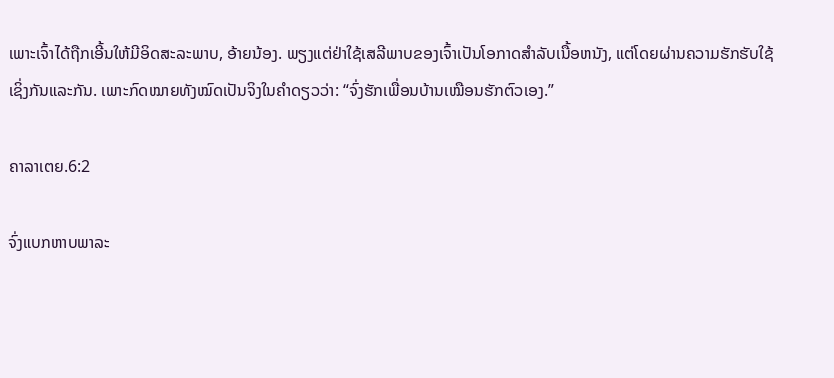ເພາະເຈົ້າໄດ້ຖືກເອີ້ນໃຫ້ມີອິດສະລະພາບ, ອ້າຍນ້ອງ. ພຽງແຕ່ຢ່າໃຊ້ເສລີພາບຂອງເຈົ້າເປັນໂອກາດສໍາລັບເນື້ອຫນັງ, ແຕ່ໂດຍຜ່ານຄວາມຮັກຮັບໃຊ້ເຊິ່ງກັນແລະກັນ. ເພາະກົດໝາຍທັງໝົດເປັນຈິງໃນຄຳດຽວວ່າ: “ຈົ່ງຮັກເພື່ອນບ້ານເໝືອນຮັກຕົວເອງ.”

ຄາລາເຕຍ.6:2

ຈົ່ງແບກຫາບພາລະ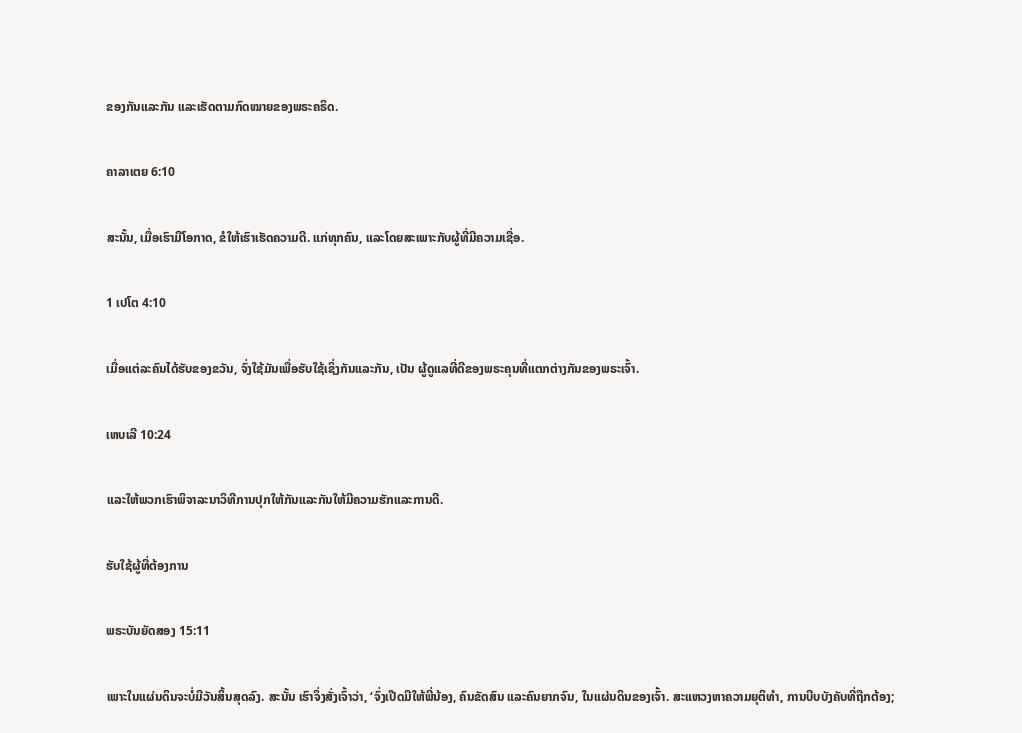ຂອງກັນແລະກັນ ແລະເຮັດຕາມກົດໝາຍຂອງພຣະຄຣິດ.

ຄາລາເຕຍ 6:10

ສະນັ້ນ, ເມື່ອເຮົາມີໂອກາດ, ຂໍໃຫ້ເຮົາເຮັດຄວາມດີ. ແກ່ທຸກຄົນ, ແລະໂດຍສະເພາະກັບຜູ້ທີ່ມີຄວາມເຊື່ອ.

1 ເປໂຕ 4:10

ເມື່ອແຕ່ລະຄົນໄດ້ຮັບຂອງຂວັນ, ຈົ່ງໃຊ້ມັນເພື່ອຮັບໃຊ້ເຊິ່ງກັນແລະກັນ, ເປັນ ຜູ້ດູແລທີ່ດີຂອງພຣະຄຸນທີ່ແຕກຕ່າງກັນຂອງພຣະເຈົ້າ.

ເຫບເລີ 10:24

ແລະໃຫ້ພວກເຮົາພິຈາລະນາວິທີການປຸກໃຫ້ກັນແລະກັນໃຫ້ມີຄວາມຮັກແລະການດີ.

ຮັບໃຊ້ຜູ້ທີ່ຕ້ອງການ

ພຣະບັນຍັດສອງ 15:11

ເພາະໃນແຜ່ນດິນຈະບໍ່ມີວັນສິ້ນສຸດລົງ. ສະນັ້ນ ເຮົາຈຶ່ງສັ່ງເຈົ້າວ່າ, ‘ຈົ່ງເປີດມືໃຫ້ພີ່ນ້ອງ, ຄົນຂັດສົນ ແລະຄົນຍາກຈົນ, ໃນແຜ່ນດິນຂອງເຈົ້າ. ສະແຫວງຫາຄວາມຍຸຕິທໍາ, ການບີບບັງຄັບທີ່ຖືກຕ້ອງ;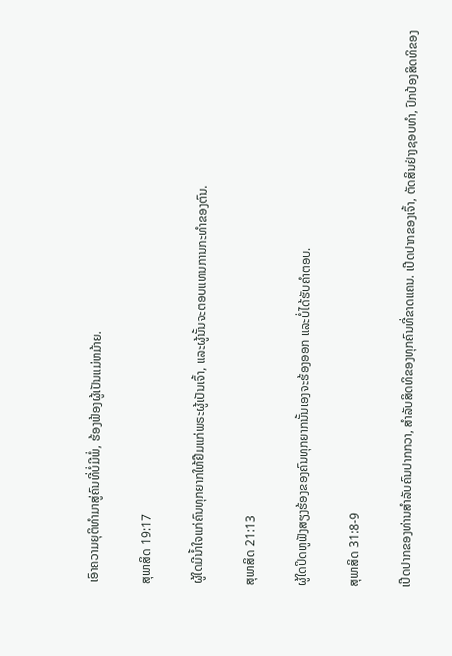ເອົາຄວາມຍຸຕິທໍາມາສູ່ຄົນທີ່ບໍ່ມີພໍ່, ຮ້ອງຟ້ອງຜູ້ເປັນແມ່ຫມ້າຍ.

ສຸພາສິດ 19:17

ຜູ້ໃດມີນໍ້າໃຈແກ່ຄົນທຸກຍາກໃຫ້ຢືມແກ່ພຣະຜູ້ເປັນເຈົ້າ, ແລະຜູ້ນັ້ນຈະຕອບແທນການກະທຳຂອງຕົນ.

ສຸພາສິດ 21:13

ຜູ້ໃດປິດຫູຟັງສຽງຮ້ອງຂອງຄົນທຸກຍາກນັ້ນເອງຈະຮ້ອງອອກ ແລະບໍ່ໄດ້ຮັບຄຳຕອບ.

ສຸພາສິດ 31:8-9

ເປີດປາກຂອງທ່ານສໍາລັບຄົນປາກກວາ, ສໍາລັບສິດທິຂອງທຸກຄົນທີ່ຂາດແຄນ. ເປີດປາກຂອງເຈົ້າ, ຕັດສິນຢ່າງຊອບທໍາ, ປົກປ້ອງສິດທິຂອງ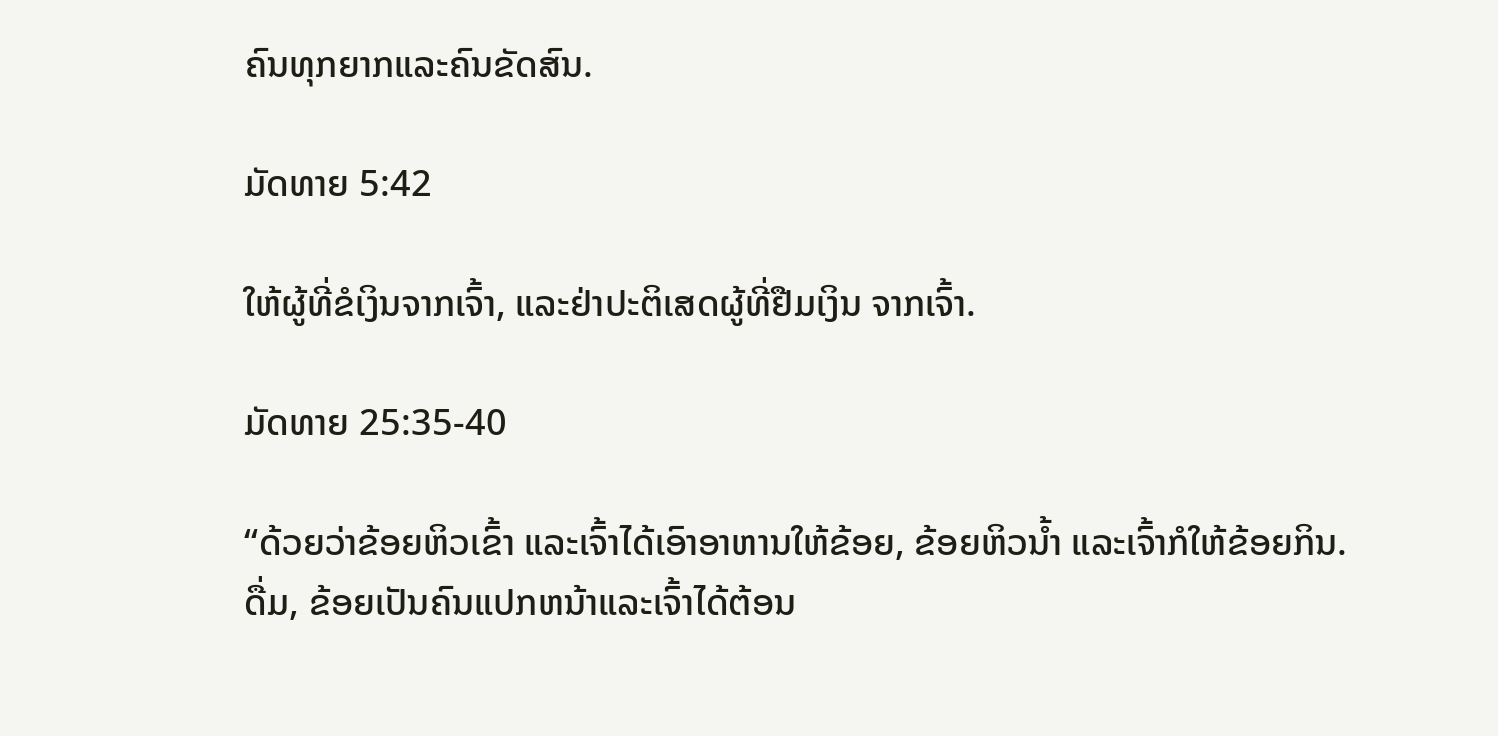ຄົນທຸກຍາກແລະຄົນຂັດສົນ.

ມັດທາຍ 5:42

ໃຫ້ຜູ້ທີ່ຂໍເງິນຈາກເຈົ້າ, ແລະຢ່າປະຕິເສດຜູ້ທີ່ຢືມເງິນ ຈາກເຈົ້າ.

ມັດທາຍ 25:35-40

“ດ້ວຍວ່າຂ້ອຍຫິວເຂົ້າ ແລະເຈົ້າໄດ້ເອົາອາຫານໃຫ້ຂ້ອຍ, ຂ້ອຍຫິວນໍ້າ ແລະເຈົ້າກໍໃຫ້ຂ້ອຍກິນ.ດື່ມ, ຂ້ອຍເປັນຄົນແປກຫນ້າແລະເຈົ້າໄດ້ຕ້ອນ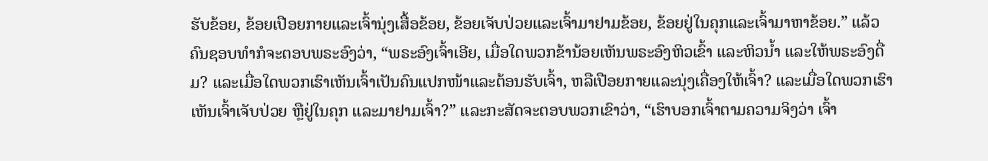ຮັບຂ້ອຍ, ຂ້ອຍເປືອຍກາຍແລະເຈົ້ານຸ່ງເສື້ອຂ້ອຍ, ຂ້ອຍເຈັບປ່ວຍແລະເຈົ້າມາຢາມຂ້ອຍ, ຂ້ອຍຢູ່ໃນຄຸກແລະເຈົ້າມາຫາຂ້ອຍ.” ແລ້ວຄົນຊອບທຳກໍຈະຕອບພຣະອົງວ່າ, “ພຣະອົງເຈົ້າເອີຍ, ເມື່ອໃດພວກຂ້ານ້ອຍເຫັນພຣະອົງຫິວເຂົ້າ ແລະຫິວນໍ້າ ແລະໃຫ້ພຣະອົງດື່ມ? ແລະເມື່ອໃດພວກເຮົາເຫັນເຈົ້າເປັນຄົນແປກໜ້າແລະຕ້ອນຮັບເຈົ້າ, ຫລືເປືອຍກາຍແລະນຸ່ງເຄື່ອງໃຫ້ເຈົ້າ? ແລະເມື່ອໃດພວກເຮົາເຫັນເຈົ້າເຈັບປ່ວຍ ຫຼືຢູ່ໃນຄຸກ ແລະມາຢາມເຈົ້າ?” ແລະກະສັດຈະຕອບພວກເຂົາວ່າ, “ເຮົາບອກເຈົ້າຕາມຄວາມຈິງວ່າ ເຈົ້າ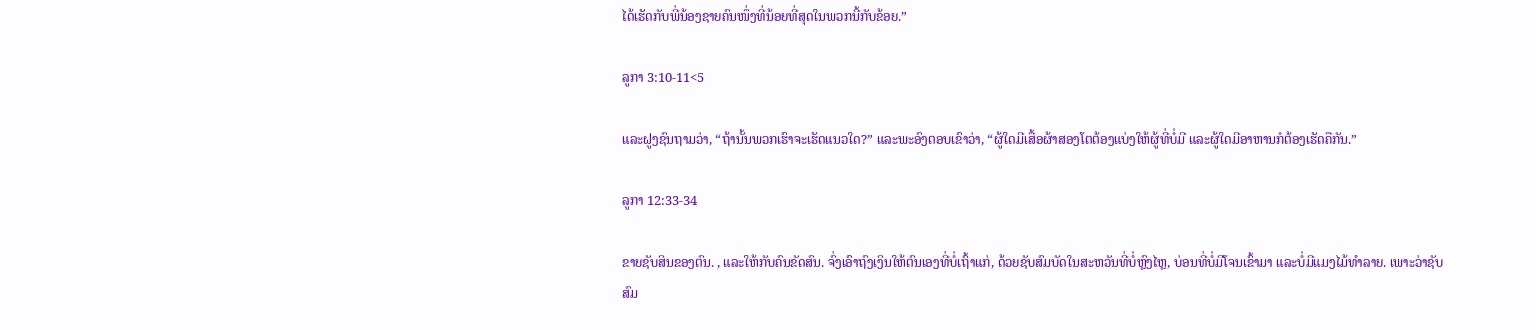ໄດ້ເຮັດກັບພີ່ນ້ອງຊາຍຄົນໜຶ່ງທີ່ນ້ອຍທີ່ສຸດໃນພວກນີ້ກັບຂ້ອຍ.”

ລູກາ 3:10-11<5

ແລະຝູງຊົນຖາມວ່າ, “ຖ້ານັ້ນພວກເຮົາຈະເຮັດແນວໃດ?” ແລະພະອົງຕອບເຂົາວ່າ, “ຜູ້ໃດມີເສື້ອຜ້າສອງໂຕຕ້ອງແບ່ງໃຫ້ຜູ້ທີ່ບໍ່ມີ ແລະຜູ້ໃດມີອາຫານກໍຕ້ອງເຮັດຄືກັນ.”

ລູກາ 12:33-34

ຂາຍຊັບສິນຂອງຕົນ. , ແລະໃຫ້ກັບຄົນຂັດສົນ. ຈົ່ງເອົາຖົງເງິນໃຫ້ຕົນເອງທີ່ບໍ່ເຖົ້າແກ່, ດ້ວຍຊັບສົມບັດໃນສະຫວັນທີ່ບໍ່ຫຼົງໄຫຼ, ບ່ອນທີ່ບໍ່ມີໂຈນເຂົ້າມາ ແລະບໍ່ມີແມງໄມ້ທຳລາຍ. ເພາະວ່າຊັບສົມ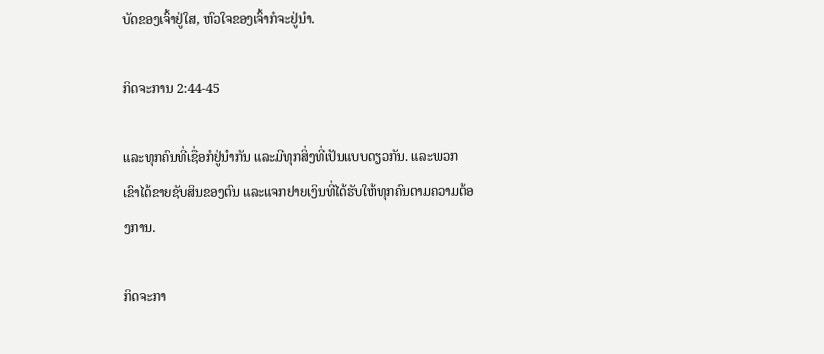ບັດຂອງເຈົ້າຢູ່ໃສ, ຫົວໃຈຂອງເຈົ້າກໍຈະຢູ່ນຳ.

ກິດຈະການ 2:44-45

ແລະທຸກຄົນທີ່ເຊື່ອກໍຢູ່ນຳກັນ ແລະມີທຸກສິ່ງທີ່ເປັນແບບດຽວກັນ. ແລະພວກເຂົາໄດ້ຂາຍຊັບສິນຂອງຕົນ ແລະແຈກຢາຍເງິນທີ່ໄດ້ຮັບໃຫ້ທຸກຄົນຕາມຄວາມຕ້ອງການ.

ກິດຈະກາ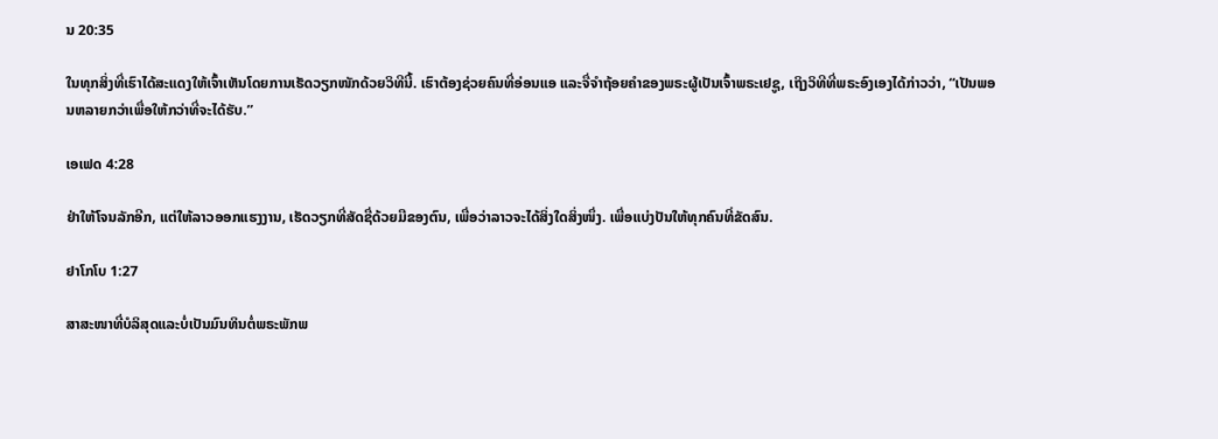ນ 20:35

ໃນທຸກສິ່ງທີ່ເຮົາໄດ້ສະແດງໃຫ້ເຈົ້າເຫັນໂດຍການເຮັດວຽກໜັກດ້ວຍວິທີນີ້. ເຮົາຕ້ອງຊ່ວຍຄົນທີ່ອ່ອນແອ ແລະຈື່ຈຳຖ້ອຍຄຳຂອງພຣະຜູ້ເປັນເຈົ້າພຣະເຢຊູ, ເຖິງວິທີທີ່ພຣະອົງເອງໄດ້ກ່າວວ່າ, “ເປັນພອນຫລາຍກວ່າເພື່ອໃຫ້ກວ່າທີ່ຈະໄດ້ຮັບ.”

ເອເຟດ 4:28

ຢ່າໃຫ້ໂຈນລັກອີກ, ແຕ່ໃຫ້ລາວອອກແຮງງານ, ເຮັດວຽກທີ່ສັດຊື່ດ້ວຍມືຂອງຕົນ, ເພື່ອວ່າລາວຈະໄດ້ສິ່ງໃດສິ່ງໜຶ່ງ. ເພື່ອແບ່ງປັນໃຫ້ທຸກຄົນທີ່ຂັດສົນ.

ຢາໂກໂບ 1:27

ສາສະໜາທີ່ບໍລິສຸດແລະບໍ່ເປັນມົນທິນຕໍ່ພຣະພັກພ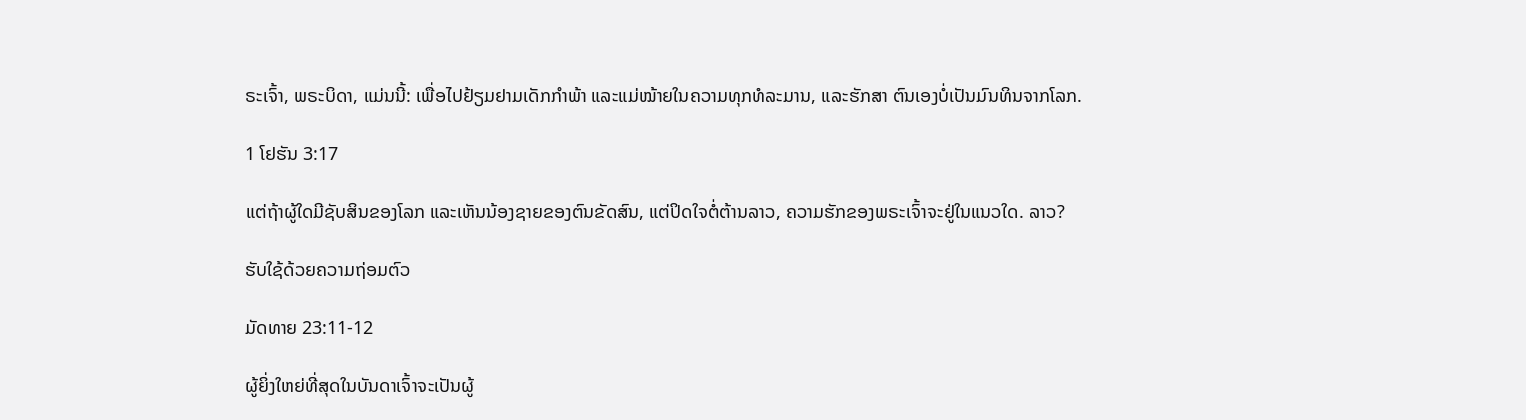ຣະເຈົ້າ, ພຣະບິດາ, ແມ່ນນີ້: ເພື່ອໄປຢ້ຽມຢາມເດັກກຳພ້າ ແລະແມ່ໝ້າຍໃນຄວາມທຸກທໍລະມານ, ແລະຮັກສາ ຕົນເອງບໍ່ເປັນມົນທິນຈາກໂລກ.

1 ໂຢຮັນ 3:17

ແຕ່ຖ້າຜູ້ໃດມີຊັບສິນຂອງໂລກ ແລະເຫັນນ້ອງຊາຍຂອງຕົນຂັດສົນ, ແຕ່ປິດໃຈຕໍ່ຕ້ານລາວ, ຄວາມຮັກຂອງພຣະເຈົ້າຈະຢູ່ໃນແນວໃດ. ລາວ?

ຮັບໃຊ້ດ້ວຍຄວາມຖ່ອມຕົວ

ມັດທາຍ 23:11-12

ຜູ້ຍິ່ງໃຫຍ່ທີ່ສຸດໃນບັນດາເຈົ້າຈະເປັນຜູ້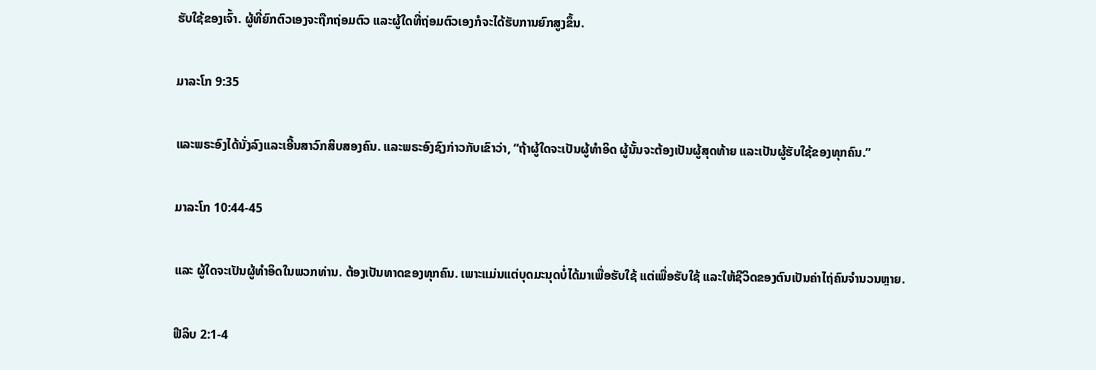ຮັບໃຊ້ຂອງເຈົ້າ. ຜູ້ທີ່ຍົກຕົວເອງຈະຖືກຖ່ອມຕົວ ແລະຜູ້ໃດທີ່ຖ່ອມຕົວເອງກໍຈະໄດ້ຮັບການຍົກສູງຂຶ້ນ.

ມາລະໂກ 9:35

ແລະພຣະອົງໄດ້ນັ່ງລົງແລະເອີ້ນສາວົກສິບສອງຄົນ. ແລະພຣະອົງຊົງກ່າວກັບເຂົາວ່າ, “ຖ້າຜູ້ໃດຈະເປັນຜູ້ທຳອິດ ຜູ້ນັ້ນຈະຕ້ອງເປັນຜູ້ສຸດທ້າຍ ແລະເປັນຜູ້ຮັບໃຊ້ຂອງທຸກຄົນ.”

ມາລະໂກ 10:44-45

ແລະ ຜູ້ໃດຈະເປັນຜູ້ທຳອິດໃນພວກທ່ານ. ຕ້ອງເປັນທາດຂອງທຸກຄົນ. ເພາະແມ່ນແຕ່ບຸດມະນຸດບໍ່ໄດ້ມາເພື່ອຮັບໃຊ້ ແຕ່ເພື່ອຮັບໃຊ້ ແລະໃຫ້ຊີວິດຂອງຕົນເປັນຄ່າໄຖ່ຄົນຈຳນວນຫຼາຍ.

ຟີລິບ 2:1-4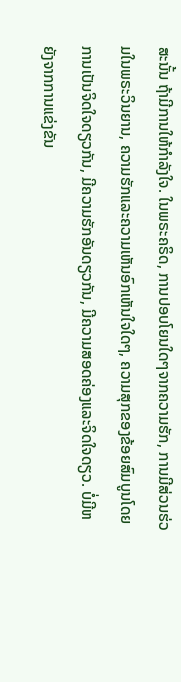ສະນັ້ນ ຖ້າມີການໃຫ້ກຳລັງໃຈ. ໃນພຣະຄຣິດ, ການປອບໂຍນໃດໆຈາກຄວາມຮັກ, ການມີສ່ວນຮ່ວມໃນພຣະວິນຍານ, ຄວາມຮັກແລະຄວາມເຫັນອົກເຫັນໃຈໃດໆ, ຄວາມສຸກຂອງຂ້ອຍສົມບູນໂດຍການເປັນຈິດໃຈດຽວກັນ, ມີຄວາມຮັກອັນດຽວກັນ, ມີຄວາມສອດຄ່ອງແລະຈິດໃຈດຽວ. ບໍ່ມີຫຍັງຈາກການແຂ່ງຂັນ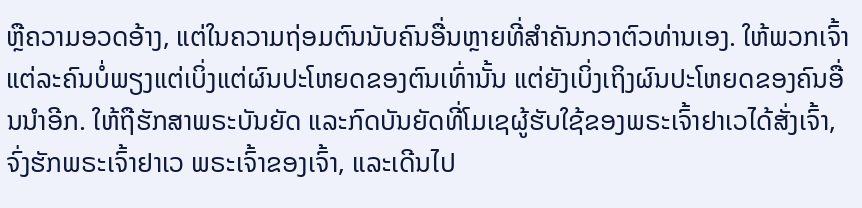ຫຼືຄວາມອວດອ້າງ, ແຕ່ໃນຄວາມຖ່ອມຕົນນັບຄົນອື່ນຫຼາຍທີ່ສໍາຄັນກວາຕົວທ່ານເອງ. ໃຫ້ພວກເຈົ້າແຕ່ລະຄົນບໍ່ພຽງແຕ່ເບິ່ງແຕ່ຜົນປະໂຫຍດຂອງຕົນເທົ່ານັ້ນ ແຕ່ຍັງເບິ່ງເຖິງຜົນປະໂຫຍດຂອງຄົນອື່ນນຳອີກ. ໃຫ້ຖືຮັກສາພຣະບັນຍັດ ແລະກົດບັນຍັດທີ່ໂມເຊຜູ້ຮັບໃຊ້ຂອງພຣະເຈົ້າຢາເວໄດ້ສັ່ງເຈົ້າ, ຈົ່ງຮັກພຣະເຈົ້າຢາເວ ພຣະເຈົ້າຂອງເຈົ້າ, ແລະເດີນໄປ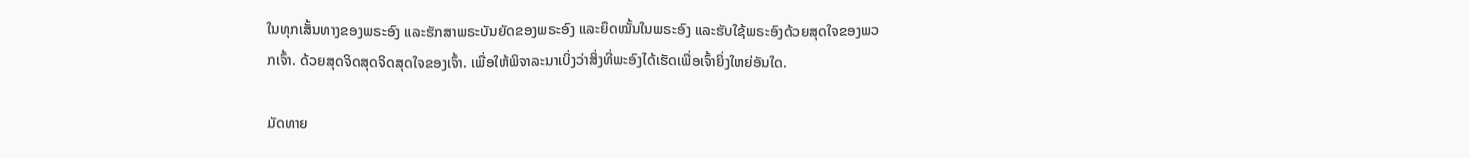ໃນທຸກເສັ້ນທາງຂອງພຣະອົງ ແລະຮັກສາພຣະບັນຍັດຂອງພຣະອົງ ແລະຍຶດໝັ້ນໃນພຣະອົງ ແລະຮັບໃຊ້ພຣະອົງດ້ວຍສຸດໃຈຂອງພວກເຈົ້າ. ດ້ວຍສຸດຈິດສຸດຈິດສຸດໃຈຂອງເຈົ້າ. ເພື່ອໃຫ້ພິຈາລະນາເບິ່ງວ່າສິ່ງທີ່ພະອົງໄດ້ເຮັດເພື່ອເຈົ້າຍິ່ງໃຫຍ່ອັນໃດ.

ມັດທາຍ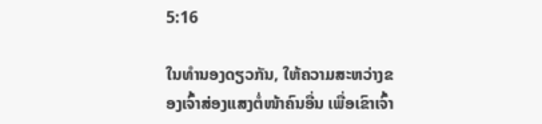5:16

ໃນທຳນອງດຽວກັນ, ໃຫ້ຄວາມສະຫວ່າງຂອງເຈົ້າສ່ອງແສງຕໍ່ໜ້າຄົນອື່ນ ເພື່ອເຂົາເຈົ້າ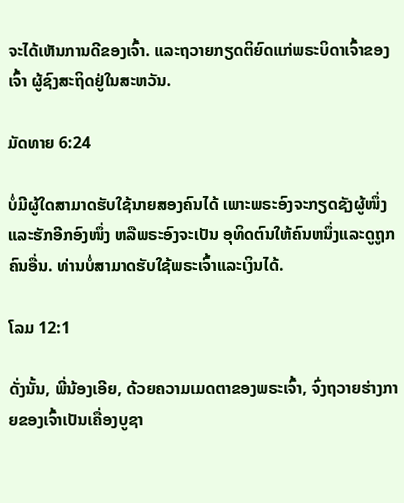ຈະໄດ້ເຫັນການດີຂອງເຈົ້າ. ແລະຖວາຍກຽດຕິຍົດແກ່ພຣະບິດາເຈົ້າຂອງເຈົ້າ ຜູ້ຊົງສະຖິດຢູ່ໃນສະຫວັນ.

ມັດທາຍ 6:24

ບໍ່ມີຜູ້ໃດສາມາດຮັບໃຊ້ນາຍສອງຄົນໄດ້ ເພາະພຣະອົງຈະກຽດຊັງຜູ້ໜຶ່ງ ແລະຮັກອີກອົງໜຶ່ງ ຫລືພຣະອົງຈະເປັນ ອຸທິດຕົນໃຫ້ຄົນຫນຶ່ງແລະດູຖູກຄົນອື່ນ. ທ່ານບໍ່ສາມາດຮັບໃຊ້ພຣະເຈົ້າແລະເງິນໄດ້.

ໂລມ 12:1

ດັ່ງນັ້ນ, ພີ່ນ້ອງເອີຍ, ດ້ວຍຄວາມເມດຕາຂອງພຣະເຈົ້າ, ຈົ່ງຖວາຍຮ່າງກາຍຂອງເຈົ້າເປັນເຄື່ອງບູຊາ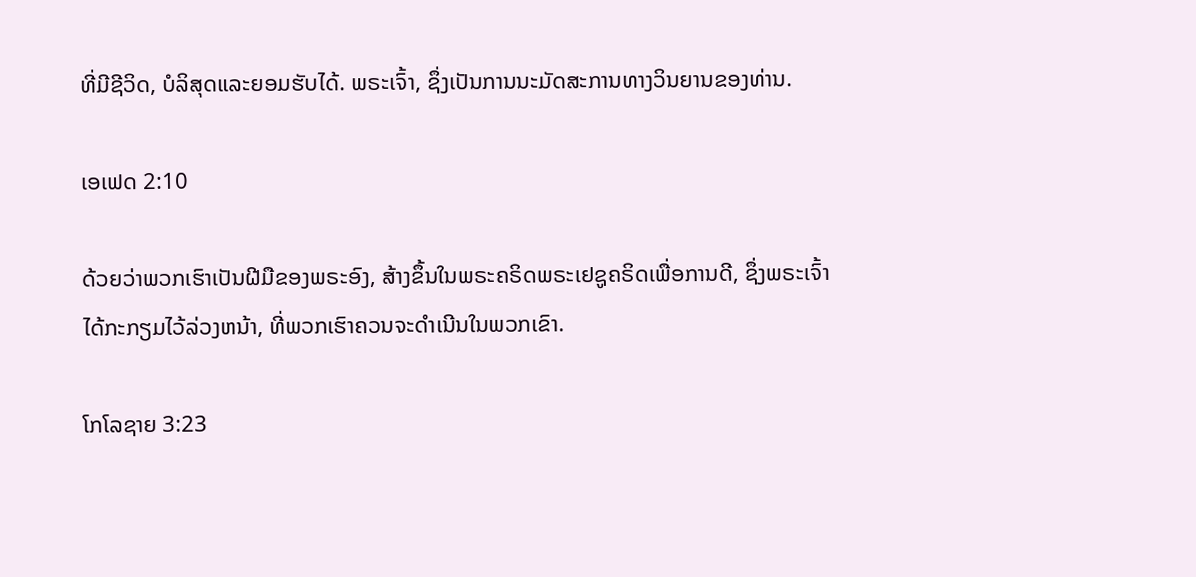ທີ່ມີຊີວິດ, ບໍລິສຸດແລະຍອມຮັບໄດ້. ພຣະເຈົ້າ, ຊຶ່ງເປັນການນະມັດສະການທາງວິນຍານຂອງທ່ານ.

ເອເຟດ 2:10

ດ້ວຍວ່າພວກເຮົາເປັນຝີມືຂອງພຣະອົງ, ສ້າງຂຶ້ນໃນພຣະຄຣິດພຣະເຢຊູຄຣິດເພື່ອການດີ, ຊຶ່ງພຣະເຈົ້າໄດ້ກະກຽມໄວ້ລ່ວງຫນ້າ, ທີ່ພວກເຮົາຄວນຈະດໍາເນີນໃນພວກເຂົາ.

ໂກໂລຊາຍ 3:23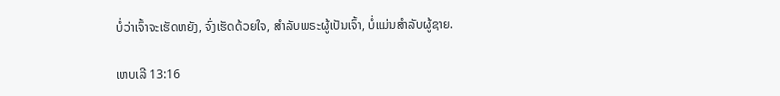ບໍ່ວ່າເຈົ້າຈະເຮັດຫຍັງ, ຈົ່ງເຮັດດ້ວຍໃຈ, ສໍາລັບພຣະຜູ້ເປັນເຈົ້າ, ບໍ່ແມ່ນສໍາລັບຜູ້ຊາຍ.

ເຫບເລີ 13:16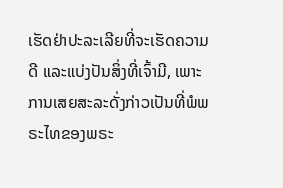ເຮັດຢ່າປະລະເລີຍທີ່ຈະເຮັດຄວາມດີ ແລະແບ່ງປັນສິ່ງທີ່ເຈົ້າມີ, ເພາະການເສຍສະລະດັ່ງກ່າວເປັນທີ່ພໍພຣະໄທຂອງພຣະ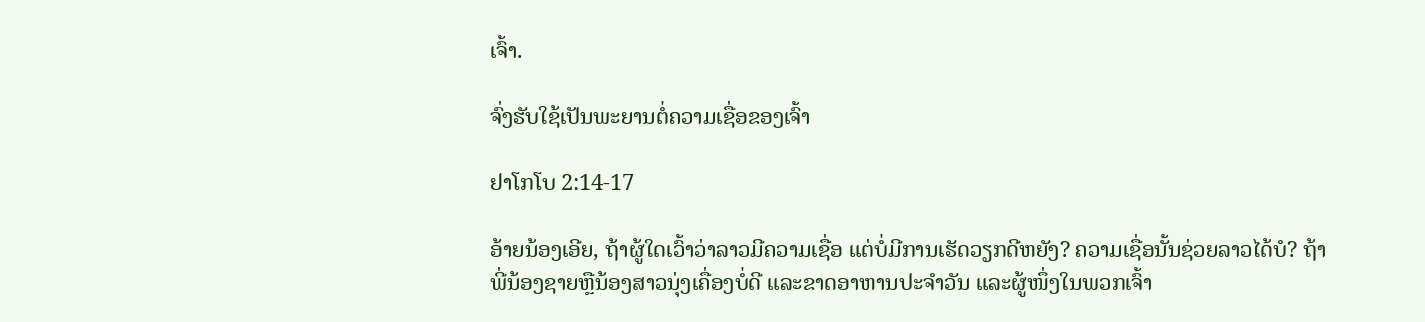ເຈົ້າ.

ຈົ່ງຮັບໃຊ້ເປັນພະຍານຕໍ່ຄວາມເຊື່ອຂອງເຈົ້າ

ຢາໂກໂບ 2:14-17

ອ້າຍນ້ອງເອີຍ, ຖ້າຜູ້ໃດເວົ້າວ່າລາວມີຄວາມເຊື່ອ ແຕ່ບໍ່ມີການເຮັດວຽກດີຫຍັງ? ຄວາມເຊື່ອນັ້ນຊ່ວຍລາວໄດ້ບໍ? ຖ້າພີ່ນ້ອງຊາຍຫຼືນ້ອງສາວນຸ່ງເຄື່ອງບໍ່ດີ ແລະຂາດອາຫານປະຈຳວັນ ແລະຜູ້ໜຶ່ງໃນພວກເຈົ້າ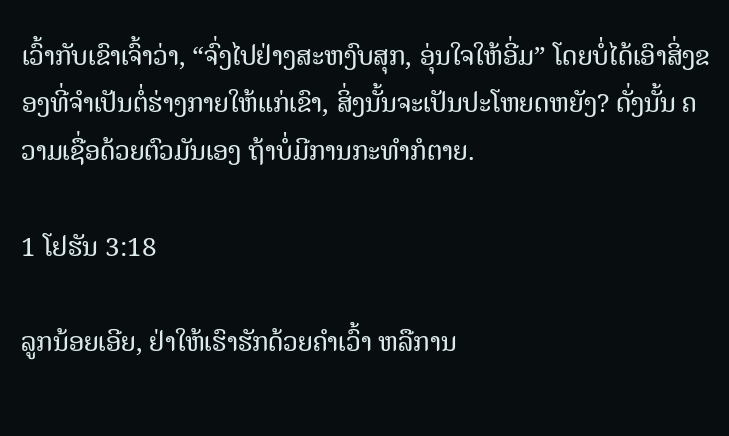ເວົ້າກັບເຂົາເຈົ້າວ່າ, “ຈົ່ງໄປຢ່າງສະຫງົບສຸກ, ອຸ່ນໃຈໃຫ້ອີ່ມ” ໂດຍບໍ່ໄດ້ເອົາສິ່ງຂອງທີ່ຈຳເປັນຕໍ່ຮ່າງກາຍໃຫ້ແກ່ເຂົາ, ສິ່ງນັ້ນຈະເປັນປະໂຫຍດຫຍັງ? ດັ່ງນັ້ນ ຄວາມເຊື່ອດ້ວຍຕົວມັນເອງ ຖ້າບໍ່ມີການກະທຳກໍຕາຍ.

1 ໂຢຮັນ 3:18

ລູກນ້ອຍເອີຍ, ຢ່າໃຫ້ເຮົາຮັກດ້ວຍຄຳເວົ້າ ຫລືການ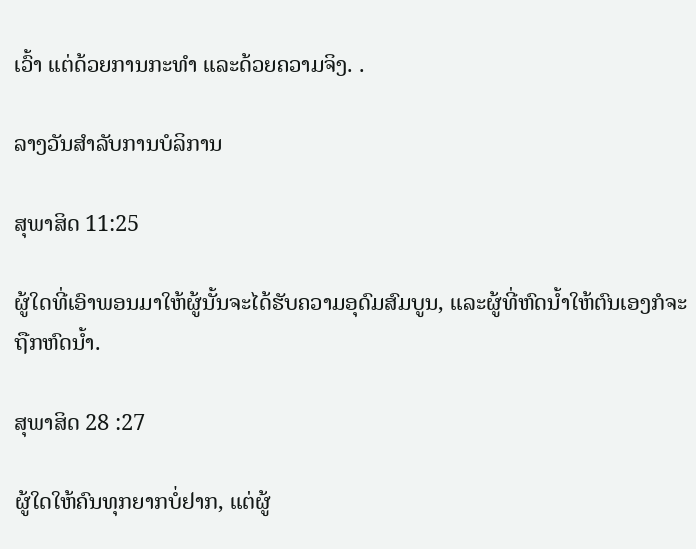ເວົ້າ ແຕ່ດ້ວຍການກະທຳ ແລະດ້ວຍຄວາມຈິງ. .

ລາງວັນສຳລັບການບໍລິການ

ສຸພາສິດ 11:25

ຜູ້ໃດທີ່ເອົາພອນມາໃຫ້ຜູ້ນັ້ນຈະໄດ້ຮັບຄວາມອຸດົມສົມບູນ, ແລະຜູ້ທີ່ຫົດນໍ້າໃຫ້ຕົນເອງກໍຈະຖືກຫົດນໍ້າ.

ສຸພາສິດ 28 :27

ຜູ້ໃດໃຫ້ຄົນທຸກຍາກບໍ່ຢາກ, ແຕ່ຜູ້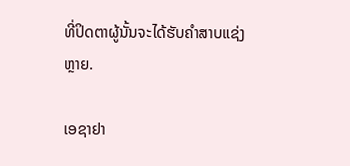ທີ່ປິດຕາຜູ້ນັ້ນຈະໄດ້ຮັບຄຳສາບແຊ່ງຫຼາຍ.

ເອຊາຢາ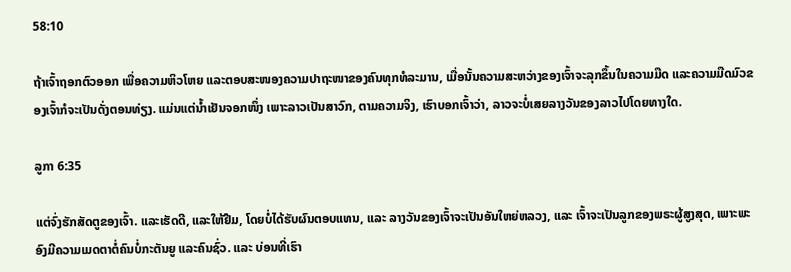58:10

ຖ້າເຈົ້າຖອກຕົວອອກ ເພື່ອຄວາມຫິວໂຫຍ ແລະຕອບສະໜອງຄວາມປາຖະໜາຂອງຄົນທຸກທໍລະມານ, ເມື່ອນັ້ນຄວາມສະຫວ່າງຂອງເຈົ້າຈະລຸກຂຶ້ນໃນຄວາມມືດ ແລະຄວາມມືດມົວຂອງເຈົ້າກໍຈະເປັນດັ່ງຕອນທ່ຽງ. ແມ່ນແຕ່ນ້ຳເຢັນຈອກໜຶ່ງ ເພາະລາວເປັນສາວົກ, ຕາມຄວາມຈິງ, ເຮົາບອກເຈົ້າວ່າ, ລາວຈະບໍ່ເສຍລາງວັນຂອງລາວໄປໂດຍທາງໃດ.

ລູກາ 6:35

ແຕ່ຈົ່ງຮັກສັດຕູຂອງເຈົ້າ. ແລະເຮັດດີ, ແລະໃຫ້ຢືມ, ໂດຍບໍ່ໄດ້ຮັບຜົນຕອບແທນ, ແລະ ລາງວັນຂອງເຈົ້າຈະເປັນອັນໃຫຍ່ຫລວງ, ແລະ ເຈົ້າຈະເປັນລູກຂອງພຣະຜູ້ສູງສຸດ, ເພາະພະອົງມີຄວາມເມດຕາຕໍ່ຄົນບໍ່ກະຕັນຍູ ແລະຄົນຊົ່ວ. ແລະ ບ່ອນທີ່ເຮົາ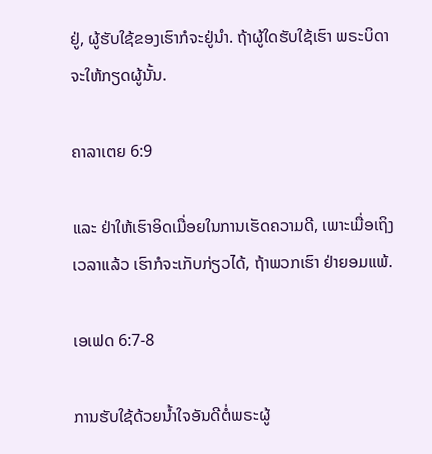ຢູ່, ຜູ້ຮັບໃຊ້ຂອງເຮົາກໍຈະຢູ່ນຳ. ຖ້າຜູ້ໃດຮັບໃຊ້ເຮົາ ພຣະບິດາຈະໃຫ້ກຽດຜູ້ນັ້ນ.

ຄາລາເຕຍ 6:9

ແລະ ຢ່າໃຫ້ເຮົາອິດເມື່ອຍໃນການເຮັດຄວາມດີ, ເພາະເມື່ອເຖິງເວລາແລ້ວ ເຮົາກໍຈະເກັບກ່ຽວໄດ້, ຖ້າພວກເຮົາ ຢ່າຍອມແພ້.

ເອເຟດ 6:7-8

ການຮັບໃຊ້ດ້ວຍນ້ຳໃຈອັນດີຕໍ່ພຣະຜູ້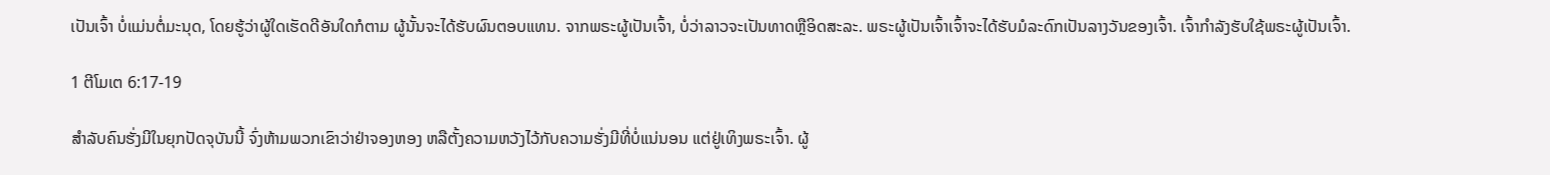ເປັນເຈົ້າ ບໍ່ແມ່ນຕໍ່ມະນຸດ, ໂດຍຮູ້ວ່າຜູ້ໃດເຮັດດີອັນໃດກໍຕາມ ຜູ້ນັ້ນຈະໄດ້ຮັບຜົນຕອບແທນ. ຈາກພຣະຜູ້ເປັນເຈົ້າ, ບໍ່ວ່າລາວຈະເປັນທາດຫຼືອິດສະລະ. ພຣະຜູ້ເປັນເຈົ້າເຈົ້າຈະໄດ້ຮັບມໍລະດົກເປັນລາງວັນຂອງເຈົ້າ. ເຈົ້າກໍາລັງຮັບໃຊ້ພຣະຜູ້ເປັນເຈົ້າ.

1 ຕີໂມເຕ 6:17-19

ສຳລັບຄົນຮັ່ງມີໃນຍຸກປັດຈຸບັນນີ້ ຈົ່ງຫ້າມພວກເຂົາວ່າຢ່າຈອງຫອງ ຫລືຕັ້ງຄວາມຫວັງໄວ້ກັບຄວາມຮັ່ງມີທີ່ບໍ່ແນ່ນອນ ແຕ່ຢູ່ເທິງພຣະເຈົ້າ. ຜູ້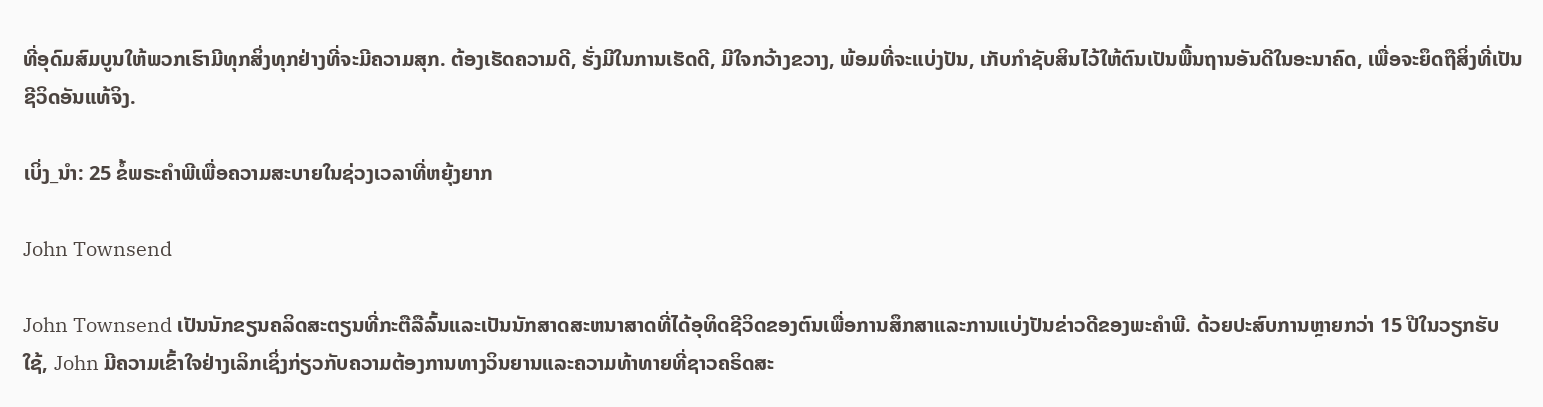ທີ່ອຸດົມສົມບູນໃຫ້ພວກເຮົາມີທຸກສິ່ງທຸກຢ່າງທີ່ຈະມີຄວາມສຸກ. ຕ້ອງເຮັດຄວາມດີ, ຮັ່ງມີໃນການເຮັດດີ, ມີໃຈກວ້າງຂວາງ, ພ້ອມທີ່ຈະແບ່ງປັນ, ເກັບກຳຊັບສິນໄວ້ໃຫ້ຕົນເປັນພື້ນຖານອັນດີໃນອະນາຄົດ, ເພື່ອຈະຍຶດຖືສິ່ງທີ່ເປັນຊີວິດອັນແທ້ຈິງ.

ເບິ່ງ_ນຳ: 25 ຂໍ້ພຣະຄໍາພີເພື່ອຄວາມສະບາຍໃນຊ່ວງເວລາທີ່ຫຍຸ້ງຍາກ

John Townsend

John Townsend ເປັນນັກຂຽນຄລິດສະຕຽນທີ່ກະຕືລືລົ້ນແລະເປັນນັກສາດສະຫນາສາດທີ່ໄດ້ອຸທິດຊີວິດຂອງຕົນເພື່ອການສຶກສາແລະການແບ່ງປັນຂ່າວດີຂອງພະຄໍາພີ. ດ້ວຍປະສົບການຫຼາຍກວ່າ 15 ປີໃນວຽກຮັບໃຊ້, John ມີຄວາມເຂົ້າໃຈຢ່າງເລິກເຊິ່ງກ່ຽວກັບຄວາມຕ້ອງການທາງວິນຍານແລະຄວາມທ້າທາຍທີ່ຊາວຄຣິດສະ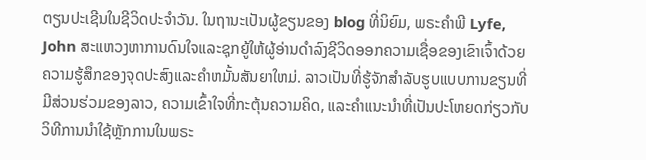ຕຽນປະເຊີນໃນຊີວິດປະຈໍາວັນ. ໃນຖານະເປັນຜູ້ຂຽນຂອງ blog ທີ່ນິຍົມ, ພຣະຄໍາພີ Lyfe, John ສະແຫວງຫາການດົນໃຈແລະຊຸກຍູ້ໃຫ້ຜູ້ອ່ານດໍາລົງຊີວິດອອກຄວາມເຊື່ອຂອງເຂົາເຈົ້າດ້ວຍຄວາມຮູ້ສຶກຂອງຈຸດປະສົງແລະຄໍາຫມັ້ນສັນຍາໃຫມ່. ລາວເປັນທີ່ຮູ້ຈັກສໍາລັບຮູບແບບການຂຽນທີ່ມີສ່ວນຮ່ວມຂອງລາວ, ຄວາມເຂົ້າໃຈທີ່ກະຕຸ້ນຄວາມຄິດ, ແລະຄໍາແນະນໍາທີ່ເປັນປະໂຫຍດກ່ຽວກັບວິທີການນໍາໃຊ້ຫຼັກການໃນພຣະ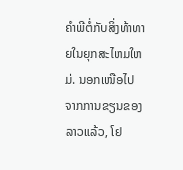ຄໍາພີຕໍ່ກັບສິ່ງທ້າທາຍໃນຍຸກສະໄຫມໃຫມ່. ນອກເໜືອໄປຈາກການຂຽນຂອງລາວແລ້ວ, ໂຢ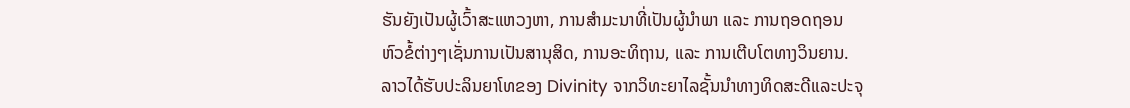ຮັນຍັງເປັນຜູ້ເວົ້າສະແຫວງຫາ, ການສຳມະນາທີ່ເປັນຜູ້ນຳພາ ແລະ ການຖອດຖອນຫົວຂໍ້ຕ່າງໆເຊັ່ນການເປັນສານຸສິດ, ການອະທິຖານ, ແລະ ການເຕີບໂຕທາງວິນຍານ. ລາວໄດ້ຮັບປະລິນຍາໂທຂອງ Divinity ຈາກວິທະຍາໄລຊັ້ນນໍາທາງທິດສະດີແລະປະຈຸ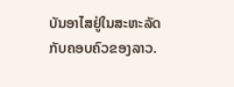ບັນອາໄສຢູ່ໃນສະຫະລັດກັບຄອບຄົວຂອງລາວ.